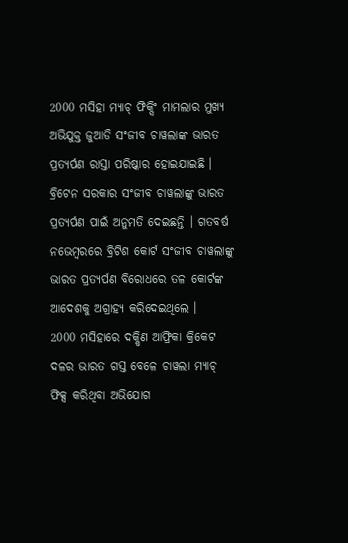2000 ମସିହା ମ୍ୟାଚ୍ ଫିକ୍ସିଂ ମାମଲାର ମୁଖ୍ୟ ଅଭିଯୁକ୍ତ ଜୁଆଡି ସଂଜୀବ ଚାୱଲାଙ୍କ ଭାରତ ପ୍ରତ୍ୟର୍ପଣ ରାସ୍ତା ପରିଷ୍କାର ହୋଇଯାଇଛି । ବ୍ରିଟେନ ସରକାର ସଂଜୀବ ଚାୱଲାଙ୍କୁ ଭାରତ ପ୍ରତ୍ୟର୍ପଣ ପାଇଁ ଅନୁମତି ଦେଇଛନ୍ତି । ଗତବର୍ଷ ନଭେମ୍ବରରେ ବ୍ରିଟିଶ କୋର୍ଟ ସଂଜୀବ ଚାୱଲାଙ୍କୁ ଭାରତ ପ୍ରତ୍ୟର୍ପଣ ବିରୋଧରେ ତଳ କୋର୍ଟଙ୍କ ଆଦେଶକୁ ଅଗ୍ରାହ୍ୟ କରିଦେଇଥିଲେ ।
2000 ମସିହାରେ ଦକ୍ଷିଣ ଆଫ୍ରିକା କ୍ରିକେଟ ଦଳର ଭାରତ ଗସ୍ତ ବେଳେ ଚାୱଲା ମ୍ୟାଚ୍ ଫିକ୍ସ କରିଥିବା ଅଭିଯୋଗ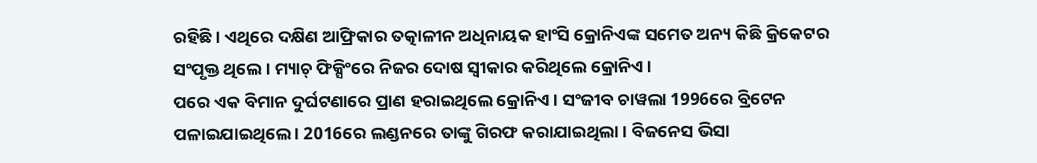ରହିଛି । ଏଥିରେ ଦକ୍ଷିଣ ଆଫ୍ରିକାର ତତ୍କାଳୀନ ଅଧିନାୟକ ହାଂସି କ୍ରୋନିଏଙ୍କ ସମେତ ଅନ୍ୟ କିଛି କ୍ରିକେଟର ସଂପୃକ୍ତ ଥିଲେ । ମ୍ୟାଚ୍ ଫିକ୍ସିଂରେ ନିଜର ଦୋଷ ସ୍ବୀକାର କରିଥିଲେ କ୍ରୋନିଏ ।
ପରେ ଏକ ବିମାନ ଦୁର୍ଘଟଣାରେ ପ୍ରାଣ ହରାଇଥିଲେ କ୍ରୋନିଏ । ସଂଜୀବ ଚାୱଲା 1996ରେ ବ୍ରିଟେନ ପଳାଇଯାଇଥିଲେ । 2016ରେ ଲଣ୍ଡନରେ ତାଙ୍କୁ ଗିରଫ କରାଯାଇଥିଲା । ବିଜନେସ ଭିସା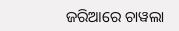ଜରିଆରେ ଚାୱଲା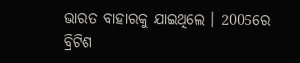ଭାରତ ବାହାରକୁ ଯାଇଥିଲେ । 2005ରେ ବ୍ରିଟିଶ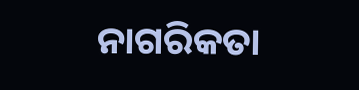ନାଗରିକତା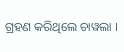ଗ୍ରହଣ କରିଥିଲେ ଚାୱଲା ।